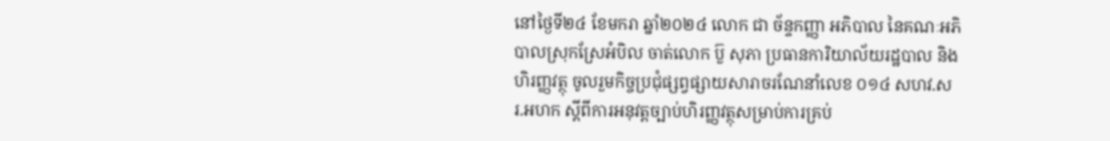នៅថ្ងៃទី២៤ ខែមករា ឆ្នាំ២០២៤ លោក ជា ច័ន្ទកញ្ញា អភិបាល នៃគណៈអភិបាលស្រុកស្រែអំបិល ចាត់លោក ប៊ួ សុភា ប្រធានការិយាល័យរដ្ឋបាល និងហិរញ្ញវត្ថុ ចូលរួមកិច្ចប្រជុំផ្សព្វផ្សាយសារាចរណែនាំលេខ ០១៤ សហវ.សរ.អហក ស្ដីពីការអនុវត្តច្បាប់ហិរញ្ញវត្ថុសម្រាប់ការគ្រប់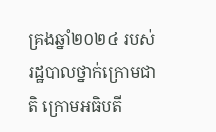គ្រងឆ្នាំ២០២៤ របស់រដ្ឋបាលថ្នាក់ក្រោមជាតិ ក្រោមអធិបតី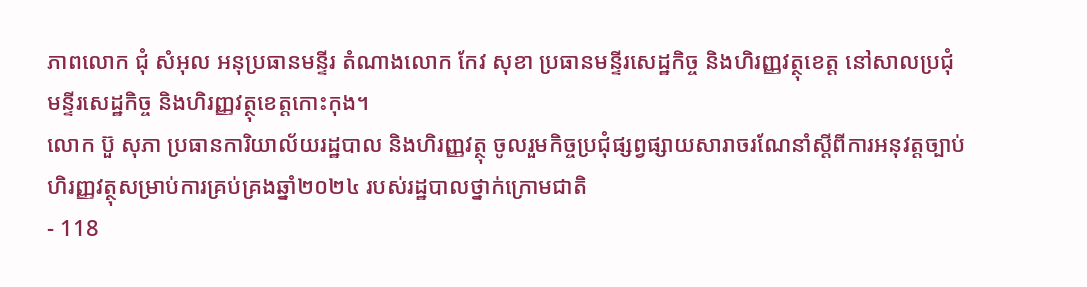ភាពលោក ជុំ សំអុល អនុប្រធានមន្ទីរ តំណាងលោក កែវ សុខា ប្រធានមន្ទីរសេដ្ឋកិច្ច និងហិរញ្ញវត្ថុខេត្ត នៅសាលប្រជុំមន្ទីរសេដ្ឋកិច្ច និងហិរញ្ញវត្ថុខេត្តកោះកុង។
លោក ប៊ួ សុភា ប្រធានការិយាល័យរដ្ឋបាល និងហិរញ្ញវត្ថុ ចូលរួមកិច្ចប្រជុំផ្សព្វផ្សាយសារាចរណែនាំស្ដីពីការអនុវត្តច្បាប់ហិរញ្ញវត្ថុសម្រាប់ការគ្រប់គ្រងឆ្នាំ២០២៤ របស់រដ្ឋបាលថ្នាក់ក្រោមជាតិ
- 118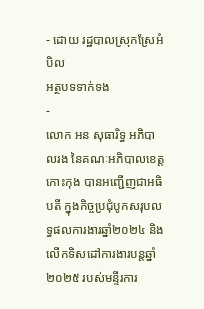- ដោយ រដ្ឋបាលស្រុកស្រែអំបិល
អត្ថបទទាក់ទង
-
លោក អន សុធារិទ្ធ អភិបាលរង នៃគណៈអភិបាលខេត្តកោះកុង បានអញ្ជើញជាអធិបតី ក្នុងកិច្ចប្រជុំបូកសរុបលទ្ធផលការងារឆ្នាំ២០២៤ និងលើកទិសដៅការងារបន្តឆ្នាំ២០២៥ របស់មន្ទីរការ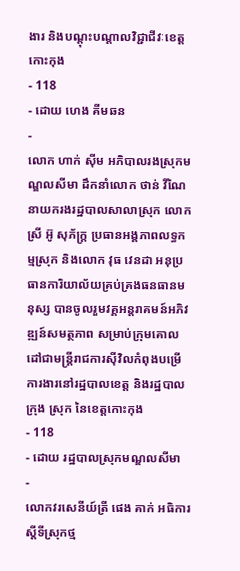ងារ និងបណ្តុះបណ្តាលវិជ្ជាជីវៈខេត្តកោះកុង
- 118
- ដោយ ហេង គីមឆន
-
លោក ហាក់ ស៊ីម អភិបាលរងស្រុកមណ្ឌលសីមា ដឹកនាំលោក ថាន់ វីណៃ នាយករងរដ្ឋបាលសាលាស្រុក លោកស្រី អ៊ូ សុភ័ក្រ្ត ប្រធានអង្គភាពលទ្ធកម្មស្រុក និងលោក វុធ វេនដា អនុប្រធានការិយាល័យគ្រប់គ្រងធនធានមនុស្ស បានចូលរួមវគ្គអន្តរាគមន៍អភិវឌ្ឍន៍សមត្ថភាព សម្រាប់ក្រុមគោលដៅជាមន្ត្រីរាជការស៊ីវិលកំពុងបម្រើការងារនៅរដ្ឋបាលខេត្ត និងរដ្ឋបាលក្រុង ស្រុក នៃខេត្តកោះកុង
- 118
- ដោយ រដ្ឋបាលស្រុកមណ្ឌលសីមា
-
លោកវរសេនីយ៍ត្រី ផេង គាក់ អធិការស្តីទីស្រុកថ្ម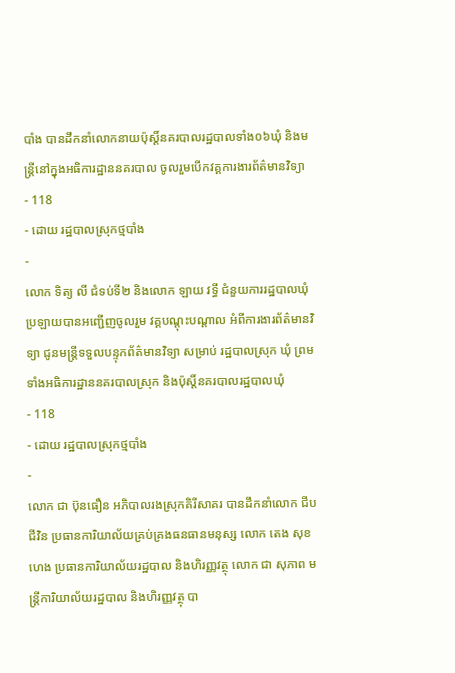បាំង បានដឹកនាំលោកនាយប៉ុស្តិ៍នគរបាលរដ្ឋបាលទាំង០៦ឃុំ និងមន្ត្រីនៅក្នុងអធិការដ្ឋាននគរបាល ចូលរួមបេីកវគ្គការងារព័ត៌មានវិទ្យា
- 118
- ដោយ រដ្ឋបាលស្រុកថ្មបាំង
-
លោក ទិត្យ លី ជំទប់ទី២ និងលោក ឡាយ វទ្ធី ជំនួយការរដ្ឋបាលឃុំប្រឡាយបានអញ្ជើញចូលរួម វគ្គបណ្តុះបណ្តាល អំពីការងារព័ត៌មានវិទ្យា ជូនមន្ត្រីទទួលបន្ទុកព័ត៌មានវិទ្យា សម្រាប់ រដ្ឋបាលស្រុក ឃុំ ព្រមទាំងអធិការដ្ឋាននគរបាលស្រុក និងប៉ុស្តិ៍នគរបាលរដ្ឋបាលឃុំ
- 118
- ដោយ រដ្ឋបាលស្រុកថ្មបាំង
-
លោក ជា ប៊ុនធឿន អភិបាលរងស្រុកគិរីសាគរ បានដឹកនាំលោក ជីប ជីវិន ប្រធានការិយាល័យគ្រប់គ្រងធនធានមនុស្ស លោក តេង សុខហេង ប្រធានការិយាល័យរដ្ឋបាល និងហិរញ្ញវត្ថុ លោក ជា សុភាព មន្ត្រីការិយាល័យរដ្ឋបាល និងហិរញ្ញវត្ថុ បា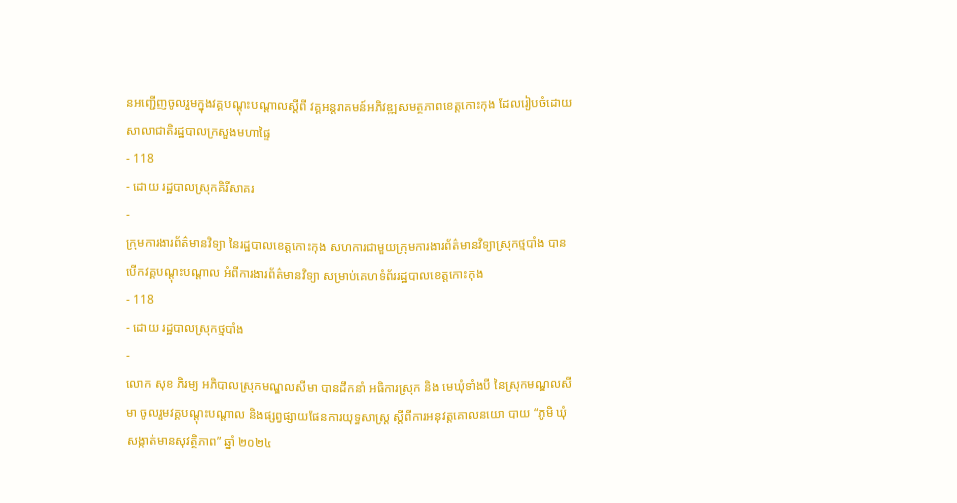នអញ្ជើញចូលរួមក្នុងវគ្គបណ្ដុះបណ្ដាលស្ដីពី វគ្គអន្តរាគមន៍អភិវឌ្ឍសមត្ថភាពខេត្តកោះកុង ដែលរៀបចំដោយសាលាជាតិរដ្ឋបាលក្រសួងមហាផ្ទៃ
- 118
- ដោយ រដ្ឋបាលស្រុកគិរីសាគរ
-
ក្រុមការងារព័ត៌មានវិទ្យា នៃរដ្ឋបាលខេត្តកោះកុង សហការជាមួយក្រុមការងារព័ត៌មានវិទ្យាស្រុកថ្មបាំង បានបើកវគ្គបណ្ដុះបណ្ដាល អំពីការងារព័ត៌មានវិទ្យា សម្រាប់គេហទំព័ររដ្ឋបាលខេត្តកោះកុង
- 118
- ដោយ រដ្ឋបាលស្រុកថ្មបាំង
-
លោក សុខ ភិរម្យ អភិបាលស្រុកមណ្ឌលសីមា បានដឹកនាំ អធិការស្រុក និង មេឃុំទាំងបី នៃស្រុកមណ្ឌលសីមា ចូលរួមវគ្គបណ្តុះបណ្តាល និងផ្សព្វផ្សាយផែនការយុទ្ធសាស្ត្រ ស្តីពីការអនុវត្តគោលនយោ បាយ “ភូមិ ឃុំ សង្កាត់មានសុវត្ថិភាព” ឆ្នាំ ២០២៤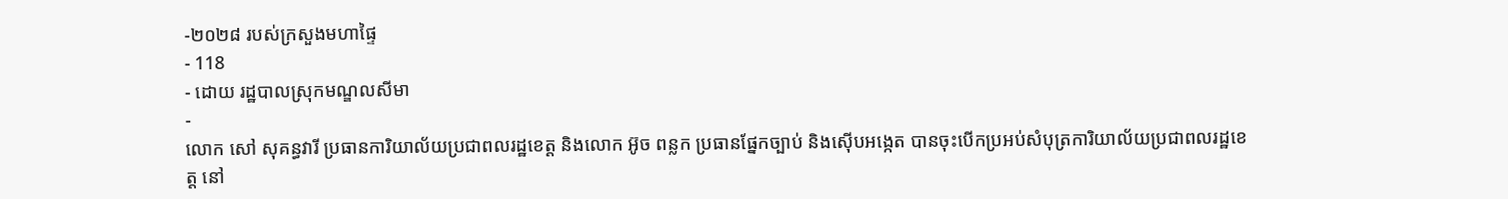-២០២៨ របស់ក្រសួងមហាផ្ទៃ
- 118
- ដោយ រដ្ឋបាលស្រុកមណ្ឌលសីមា
-
លោក សៅ សុគន្ធវារី ប្រធានការិយាល័យប្រជាពលរដ្ឋខេត្ត និងលោក អ៊ូច ពន្លក ប្រធានផ្នែកច្បាប់ និងស៊ើបអង្កេត បានចុះបើកប្រអប់សំបុត្រការិយាល័យប្រជាពលរដ្ឋខេត្ត នៅ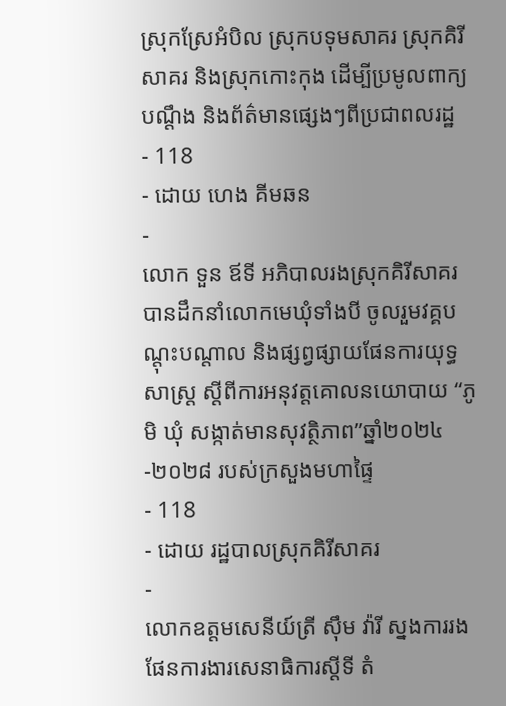ស្រុកស្រែអំបិល ស្រុកបទុមសាគរ ស្រុកគិរីសាគរ និងស្រុកកោះកុង ដើម្បីប្រមូលពាក្យបណ្តឹង និងព័ត៌មានផ្សេងៗពីប្រជាពលរដ្ឋ
- 118
- ដោយ ហេង គីមឆន
-
លោក ទួន ឪទី អភិបាលរងស្រុកគិរីសាគរ បានដឹកនាំលោកមេឃុំទាំងបី ចូលរួមវគ្គបណ្តុះបណ្តាល និងផ្សព្វផ្សាយផែនការយុទ្ធសាស្ត្រ ស្តីពីការអនុវត្តគោលនយោបាយ “ភូមិ ឃុំ សង្កាត់មានសុវត្ថិភាព”ឆ្នាំ២០២៤-២០២៨ របស់ក្រសួងមហាផ្ទៃ
- 118
- ដោយ រដ្ឋបាលស្រុកគិរីសាគរ
-
លោកឧត្តមសេនីយ៍ត្រី ស៊ឹម វ៉ារី ស្នងការរងផែនការងារសេនាធិការស្តីទី តំ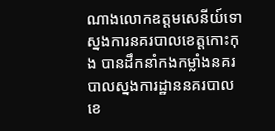ណាងលោកឧត្តមសេនីយ៍ទោស្នងការនគរបាលខេត្តកោះកុង បានដឹកនាំកងកម្លាំងនគរបាលស្នងការដ្ឋាននគរបាលខេ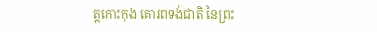ត្តកោះកុង គោរពទង់ជាតិ នៃព្រះ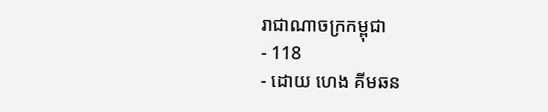រាជាណាចក្រកម្ពុជា
- 118
- ដោយ ហេង គីមឆន